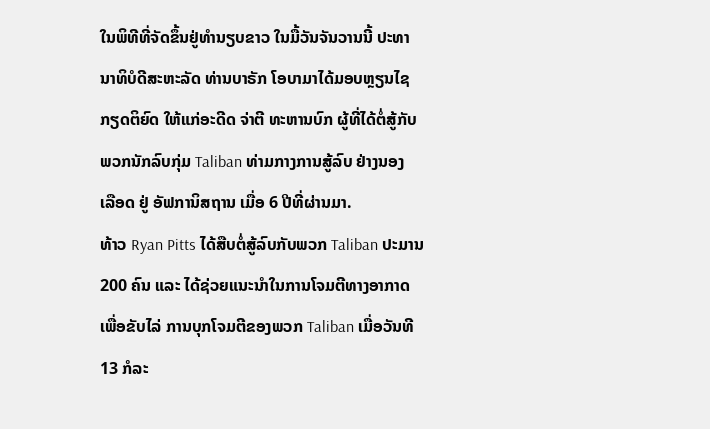ໃນພິທີທີ່ຈັດຂຶ້ນຢູ່ທຳນຽບຂາວ ໃນມື້ວັນຈັນວານນີ້ ປະທາ
ນາທິບໍດີສະຫະລັດ ທ່ານບາຣັກ ໂອບາມາໄດ້ມອບຫຼຽນໄຊ
ກຽດຕິຍົດ ໃຫ້ແກ່ອະດີດ ຈ່າຕີ ທະຫານບົກ ຜູ້ທີ່ໄດ້ຕໍ່ສູ້ກັບ
ພວກນັກລົບກຸ່ມ Taliban ທ່າມກາງການສູ້ລົບ ຢ່າງນອງ
ເລືອດ ຢູ່ ອັຟການິສຖານ ເມື່ອ 6 ປີທີ່ຜ່ານມາ.
ທ້າວ Ryan Pitts ໄດ້ສືບຕໍ່ສູ້ລົບກັບພວກ Taliban ປະມານ
200 ຄົນ ແລະ ໄດ້ຊ່ວຍແນະນຳໃນການໂຈມຕີທາງອາກາດ
ເພື່ອຂັບໄລ່ ການບຸກໂຈມຕີຂອງພວກ Taliban ເມື່ອວັນທີ
13 ກໍລະ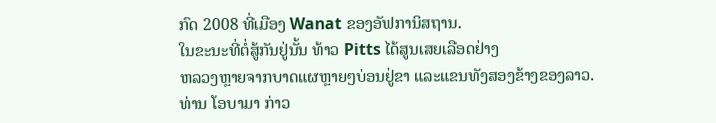ກົດ 2008 ທີ່ເມືອງ Wanat ຂອງອັຟການິສຖານ.
ໃນຂະນະທີ່ຕໍ່ສູ້ກັນຢູ່ນັ້ນ ທ້າວ Pitts ໄດ້ສູນເສຍເລືອດຢ່າງ
ຫລວງຫຼາຍຈາກບາດແຜຫຼາຍໆບ່ອນຢູ່ຂາ ແລະແຂນທັງສອງຂ້າງຂອງລາວ.
ທ່ານ ໂອບາມາ ກ່າວ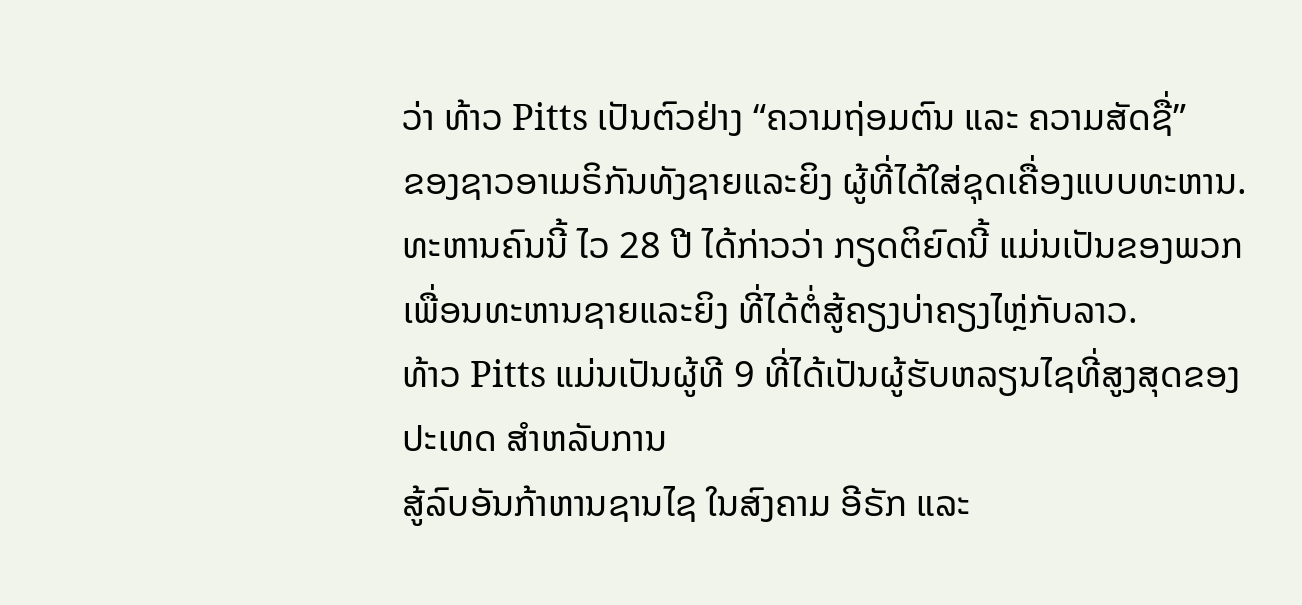ວ່າ ທ້າວ Pitts ເປັນຕົວຢ່າງ “ຄວາມຖ່ອມຕົນ ແລະ ຄວາມສັດຊື່”
ຂອງຊາວອາເມຣິກັນທັງຊາຍແລະຍິງ ຜູ້ທີ່ໄດ້ໃສ່ຊຸດເຄື່ອງແບບທະຫານ.
ທະຫານຄົນນີ້ ໄວ 28 ປີ ໄດ້ກ່າວວ່າ ກຽດຕິຍົດນີ້ ແມ່ນເປັນຂອງພວກເພື່ອນທະຫານຊາຍແລະຍິງ ທີ່ໄດ້ຕໍ່ສູ້ຄຽງບ່າຄຽງໄຫຼ່ກັບລາວ.
ທ້າວ Pitts ແມ່ນເປັນຜູ້ທີ 9 ທີ່ໄດ້ເປັນຜູ້ຮັບຫລຽນໄຊທີ່ສູງສຸດຂອງປະເທດ ສຳຫລັບການ
ສູ້ລົບອັນກ້າຫານຊານໄຊ ໃນສົງຄາມ ອີຣັກ ແລະ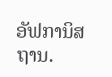ອັຟການິສຖານ.